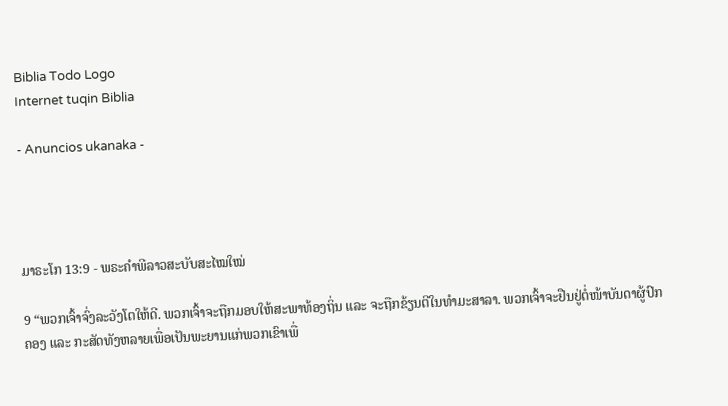Biblia Todo Logo
Internet tuqin Biblia

- Anuncios ukanaka -




ມາຣະໂກ 13:9 - ພຣະຄຳພີລາວສະບັບສະໄໝໃໝ່

9 “ພວກເຈົ້າຈົ່ງລະວັງໂຕໃຫ້ດີ. ພວກເຈົ້າຈະຖືກມອບໃຫ້ສະພາທ້ອງຖິ່ນ ແລະ ຈະຖືກຂ້ຽນຕີໃນທຳມະສາລາ. ພວກເຈົ້າຈະຢືນຢູ່ຕໍ່ໜ້າບັນດາຜູ້ປົກຄອງ ແລະ ກະສັດທັງຫລາຍເພື່ອເປັນພະຍານແກ່ພວກເຂົາເພື່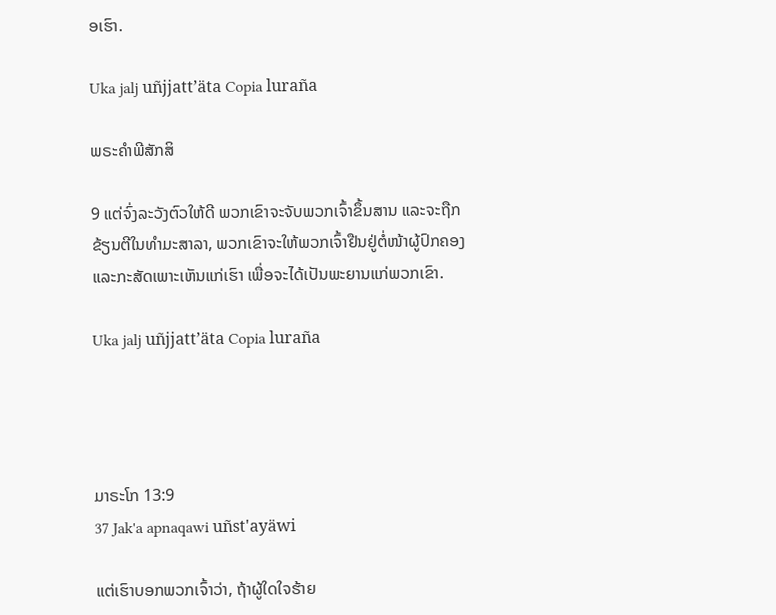ອເຮົາ.

Uka jalj uñjjattʼäta Copia luraña

ພຣະຄຳພີສັກສິ

9 ແຕ່ຈົ່ງລະວັງຕົວໃຫ້ດີ ພວກເຂົາຈະຈັບພວກເຈົ້າຂຶ້ນສານ ແລະຈະຖືກຂ້ຽນຕີໃນທຳມະສາລາ, ພວກເຂົາຈະໃຫ້ພວກເຈົ້າຢືນຢູ່ຕໍ່ໜ້າຜູ້ປົກຄອງ ແລະກະສັດເພາະເຫັນແກ່ເຮົາ ເພື່ອຈະໄດ້ເປັນພະຍານແກ່ພວກເຂົາ.

Uka jalj uñjjattʼäta Copia luraña




ມາຣະໂກ 13:9
37 Jak'a apnaqawi uñst'ayäwi

ແຕ່ເຮົາບອກພວກເຈົ້າວ່າ, ຖ້າຜູ້ໃດໃຈຮ້າຍ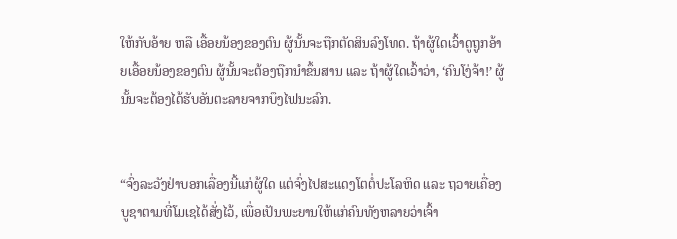ໃຫ້ກັບອ້າຍ ຫລື ເອື້ອຍນ້ອງຂອງຕົນ ຜູ້ນັ້ນຈະຖືກຕັດສິນລົງໂທດ. ຖ້າຜູ້ໃດເວົ້າດູຖູກອ້າຍເອື້ອຍນ້ອງຂອງຕົນ ຜູ້ນັ້ນຈະຕ້ອງຖືກນຳຂຶ້ນສານ ແລະ ຖ້າຜູ້ໃດເວົ້າວ່າ, ‘ຄົນໂງ່ຈ້າ!’ ຜູ້ນັ້ນຈະຕ້ອງໄດ້ຮັບອັນຕະລາຍຈາກບຶງໄຟນະລົກ.


“ຈົ່ງລະວັງຢ່າບອກເລື່ອງນີ້ແກ່ຜູ້ໃດ ແຕ່ຈົ່ງໄປສະແດງໂຕຕໍ່ປະໂລຫິດ ແລະ ຖວາຍເຄື່ອງບູຊາຕາມທີ່ໂມເຊໄດ້ສັ່ງໄວ້, ເພື່ອເປັນພະຍານໃຫ້ແກ່ຄົນທັງຫລາຍວ່າເຈົ້າ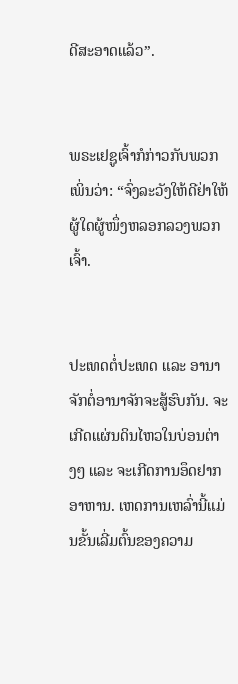ດີສະອາດແລ້ວ”.


ພຣະເຢຊູເຈົ້າກໍກ່າວກັບພວກເພິ່ນວ່າ: “ຈົ່ງລະວັງໃຫ້ດີຢ່າໃຫ້ຜູ້ໃດຜູ້ໜຶ່ງຫລອກລວງພວກເຈົ້າ.


ປະເທດຕໍ່ປະເທດ ແລະ ອານາຈັກຕໍ່ອານາຈັກຈະສູ້ຮົບກັນ. ຈະເກີດແຜ່ນດິນໄຫວໃນບ່ອນຕ່າງໆ ແລະ ຈະເກີດການອຶດຢາກອາຫານ. ເຫດການເຫລົ່ານີ້ແມ່ນຂັ້ນເລີ່ມຕົ້ນຂອງຄວາມ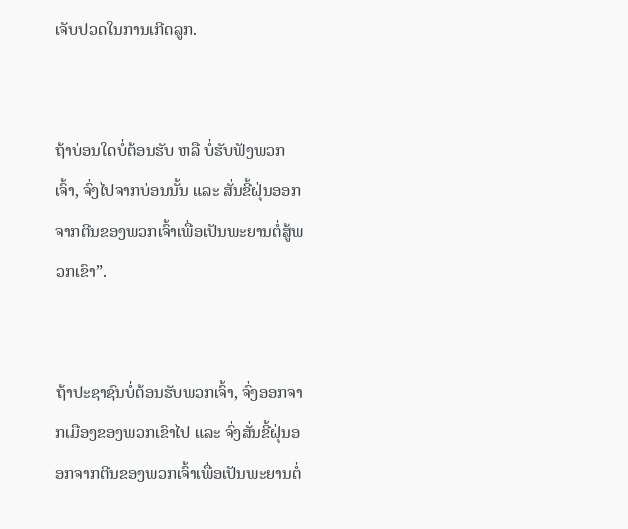ເຈັບປວດໃນການເກີດລູກ.


ຖ້າບ່ອນໃດບໍ່ຕ້ອນຮັບ ຫລື ບໍ່ຮັບຟັງພວກເຈົ້າ, ຈົ່ງໄປຈາກບ່ອນນັ້ນ ແລະ ສັ່ນຂີ້ຝຸ່ນອອກຈາກຕີນຂອງພວກເຈົ້າເພື່ອເປັນພະຍານຕໍ່ສູ້ພວກເຂົາ”.


ຖ້າປະຊາຊົນບໍ່ຕ້ອນຮັບພວກເຈົ້າ, ຈົ່ງອອກຈາກເມືອງຂອງພວກເຂົາໄປ ແລະ ຈົ່ງສັ່ນຂີ້ຝຸ່ນອອກຈາກຕີນຂອງພວກເຈົ້າເພື່ອເປັນພະຍານຕໍ່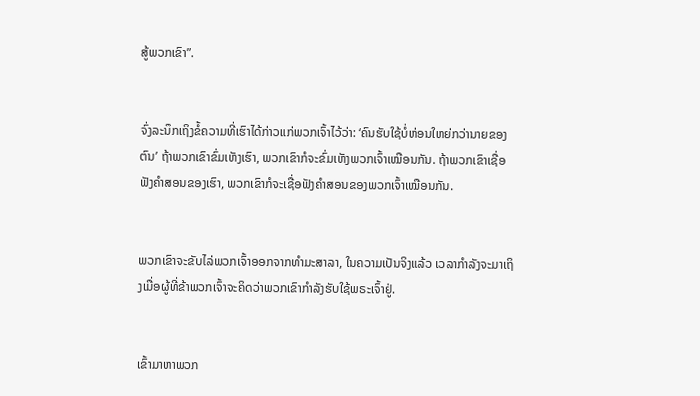ສູ້ພວກເຂົາ”.


ຈົ່ງລະນຶກເຖິງຂໍ້ຄວາມທີ່ເຮົາໄດ້ກ່າວແກ່ພວກເຈົ້າໄວ້ວ່າ: ‘ຄົນຮັບໃຊ້ບໍ່ຫ່ອນໃຫຍ່ກວ່ານາຍຂອງຕົນ’ ຖ້າພວກເຂົາຂົ່ມເຫັງເຮົາ, ພວກເຂົາກໍຈະຂົ່ມເຫັງພວກເຈົ້າເໝືອນກັນ. ຖ້າພວກເຂົາເຊື່ອຟັງຄຳສອນຂອງເຮົາ, ພວກເຂົາກໍຈະເຊື່ອຟັງຄຳສອນຂອງພວກເຈົ້າເໝືອນກັນ.


ພວກເຂົາຈະຂັບໄລ່ພວກເຈົ້າອອກຈາກທຳມະສາລາ, ໃນຄວາມເປັນຈິງແລ້ວ ເວລາກຳລັງຈະມາເຖິງເມື່ອຜູ້ທີ່ຂ້າພວກເຈົ້າຈະຄິດວ່າພວກເຂົາກຳລັງຮັບໃຊ້ພຣະເຈົ້າຢູ່.


ເຂົ້າມາຫາພວກ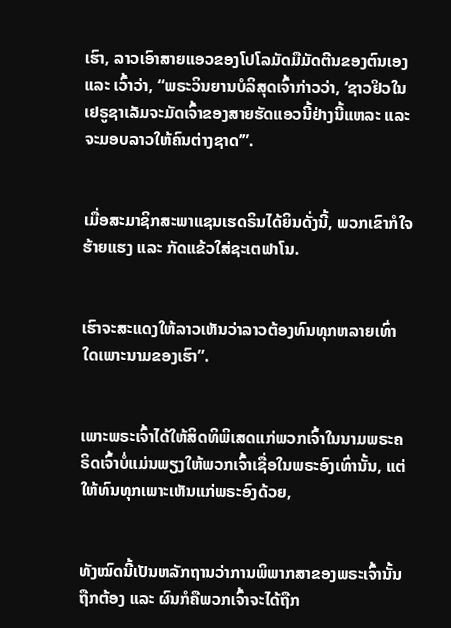ເຮົາ, ລາວເອົາສາຍແອວຂອງໂປໂລມັດມືມັດຕີນຂອງຕົນເອງ ແລະ ເວົ້າວ່າ, “ພຣະວິນຍານບໍລິສຸດເຈົ້າກ່າວວ່າ, ‘ຊາວຢິວໃນເຢຣູຊາເລັມຈະມັດເຈົ້າຂອງສາຍຮັດແອວນີ້ຢ່າງນີ້ແຫລະ ແລະ ຈະມອບລາວໃຫ້ຄົນຕ່າງຊາດ’”.


ເມື່ອສະມາຊິກສະພາແຊນເຮດຣິນໄດ້ຍິນດັ່ງນີ້, ພວກເຂົາກໍໃຈຮ້າຍແຮງ ແລະ ກັດແຂ້ວໃສ່ຊະເຕຟາໂນ.


ເຮົາຈະສະແດງໃຫ້ລາວເຫັນວ່າລາວຕ້ອງທົນທຸກຫລາຍເທົ່າໃດເພາະນາມຂອງເຮົາ”.


ເພາະພຣະເຈົ້າໄດ້ໃຫ້ສິດທິພິເສດແກ່ພວກເຈົ້າໃນນາມພຣະຄຣິດເຈົ້າບໍ່ແມ່ນພຽງໃຫ້ພວກເຈົ້າເຊື່ອໃນພຣະອົງເທົ່ານັ້ນ, ແຕ່ໃຫ້ທົນທຸກເພາະເຫັນແກ່ພຣະອົງດ້ວຍ,


ທັງໝົດນີ້ເປັນຫລັກຖານວ່າການພິພາກສາຂອງພຣະເຈົ້ານັ້ນຖືກຕ້ອງ ແລະ ຜົນກໍຄືພວກເຈົ້າຈະໄດ້ຖືກ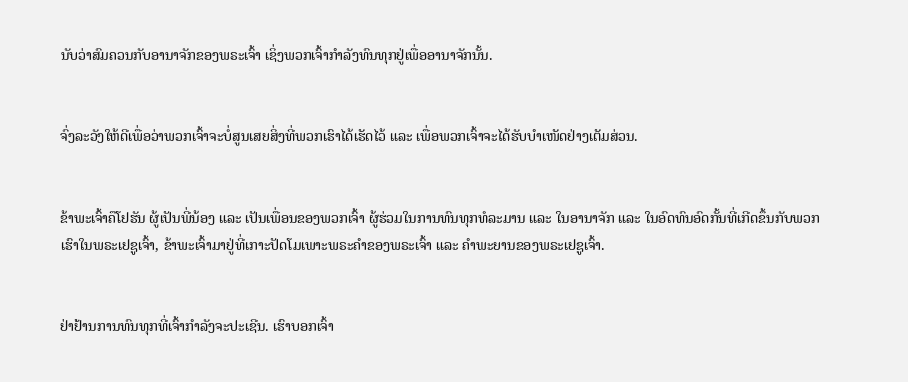ນັບວ່າສົມຄວນກັບອານາຈັກຂອງພຣະເຈົ້າ ເຊິ່ງພວກເຈົ້າກຳລັງທົນທຸກຢູ່ເພື່ອອານາຈັກນັ້ນ.


ຈົ່ງລະວັງໃຫ້ດີເພື່ອວ່າພວກເຈົ້າຈະບໍ່ສູນເສຍສິ່ງທີ່ພວກເຮົາໄດ້ເຮັດໄວ້ ແລະ ເພື່ອພວກເຈົ້າຈະໄດ້ຮັບບຳເໜັດຢ່າງເຕັມສ່ວນ.


ຂ້າພະເຈົ້າຄືໂຢຮັນ ຜູ້ເປັນພີ່ນ້ອງ ແລະ ເປັນເພື່ອນຂອງພວກເຈົ້າ ຜູ້ຮ່ວມໃນການທົນທຸກທໍລະມານ ແລະ ໃນອານາຈັກ ແລະ ໃນອົດທົນອົດກັ້ນທີ່ເກີດຂຶ້ນກັບພວກເຮົາໃນພຣະເຢຊູເຈົ້າ, ຂ້າພະເຈົ້າມາຢູ່ທີ່ເກາະປັດໂມເພາະພຣະຄຳຂອງພຣະເຈົ້າ ແລະ ຄຳພະຍານຂອງພຣະເຢຊູເຈົ້າ.


ຢ່າຢ້ານການທົນທຸກທີ່ເຈົ້າກຳລັງຈະປະເຊີນ. ເຮົາບອກເຈົ້າ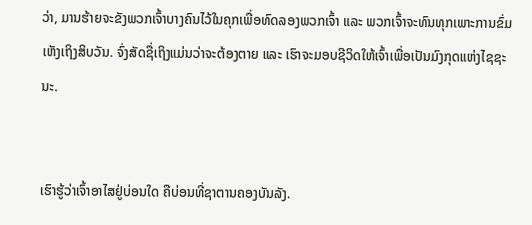ວ່າ, ມານຮ້າຍຈະຂັງພວກເຈົ້າບາງຄົນໄວ້ໃນຄຸກເພື່ອທົດລອງພວກເຈົ້າ ແລະ ພວກເຈົ້າຈະທົນທຸກເພາະການຂົ່ມເຫັງເຖິງສິບວັນ. ຈົ່ງສັດຊື່ເຖິງແມ່ນວ່າຈະຕ້ອງຕາຍ ແລະ ເຮົາຈະມອບຊີວິດໃຫ້ເຈົ້າເພື່ອເປັນມົງກຸດແຫ່ງໄຊຊະນະ.


ເຮົາຮູ້ວ່າເຈົ້າອາໄສຢູ່ບ່ອນໃດ ຄືບ່ອນທີ່ຊາຕານຄອງບັນລັງ.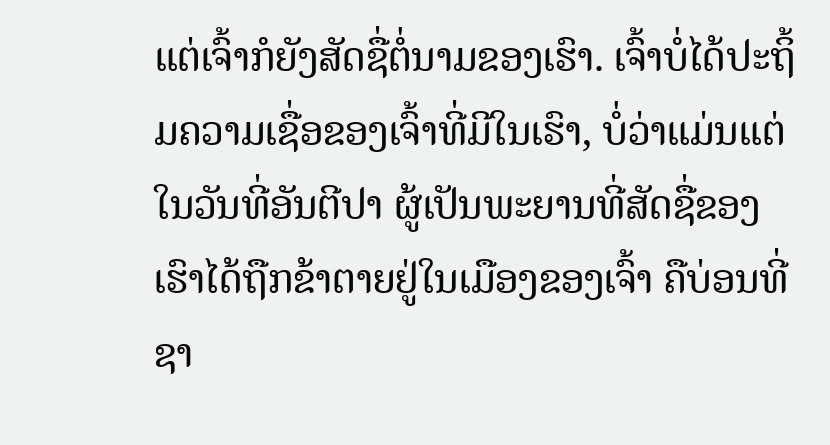ແຕ່ເຈົ້າກໍຍັງສັດຊື່ຕໍ່ນາມຂອງເຮົາ. ເຈົ້າບໍ່ໄດ້ປະຖິ້ມຄວາມເຊື່ອຂອງເຈົ້າທີ່ມີໃນເຮົາ, ບໍ່ວ່າແມ່ນແຕ່ໃນວັນທີ່ອັນຕີປາ ຜູ້ເປັນພະຍານທີ່ສັດຊື່ຂອງເຮົາໄດ້ຖືກຂ້າຕາຍຢູ່ໃນເມືອງຂອງເຈົ້າ ຄືບ່ອນທີ່ຊາ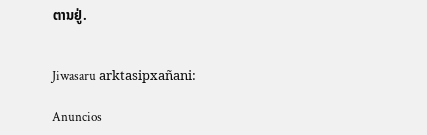ຕານຢູ່.


Jiwasaru arktasipxañani:

Anuncios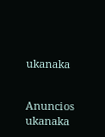ukanaka


Anuncios ukanaka